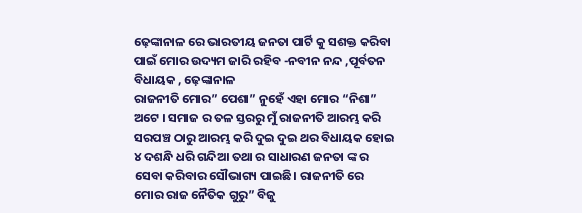ଢ଼େଙ୍କାନାଳ ରେ ଭାରତୀୟ ଜନତା ପାର୍ଟି କୁ ସଶକ୍ତ କରିବା ପାଇଁ ମୋର ଉଦ୍ୟମ ଜାରି ରହିବ -ନବୀନ ନନ୍ଦ ,ପୂର୍ବତନ ବିଧାୟକ , ଢ଼େଙ୍କାନାଳ
ରାଜନୀତି ମୋର” ପେଶା” ନୁହେଁ ଏହା ମୋର “ନିଶା” ଅଟେ । ସମାଜ ର ତଳ ସ୍ତରରୁ ମୁଁ ରାଜନୀତି ଆରମ୍ଭ କରି ସରପଞ୍ଚ ଠାରୁ ଆରମ୍ଭ କରି ଦୁଇ ଦୁଇ ଥର ବିଧାୟକ ହୋଇ ୪ ଦଶନ୍ଧି ଧରି ଗନ୍ଦିଆ ତଥା ର ସାଧାରଣ ଜନତା ଙ୍କ ର ସେବା କରିବାର ସୌଭାଗ୍ୟ ପାଇଛି। ରାଜନୀତି ରେ ମୋର ରାଜ ନୈତିକ ଗୁରୁ” ବିଜୁ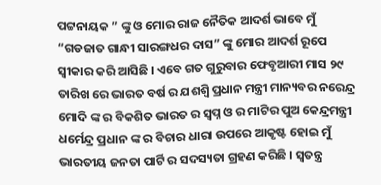ପଟ୍ଟନାୟକ ” ଙ୍କୁ ଓ ମୋର ରାଜ ନୈତିକ ଆଦର୍ଶ ଭାବେ ମୁଁ “ଗଡଜାତ ଗାନ୍ଧୀ ସାରଙ୍ଗଧର ଦାସ” ଙ୍କୁ ମୋର ଆଦର୍ଶ ରୂପେ ସ୍ବୀକାର କରି ଆସିଛି । ଏବେ ଗତ ଗୁରୁବାର ଫେବୃଆରୀ ମାସ ୨୯ ତାରିଖ ରେ ଭାରତ ବର୍ଷ ର ଯଶଶ୍ଵି ପ୍ରଧାନ ମନ୍ତ୍ରୀ ମାନ୍ୟବର ନରେନ୍ଦ୍ର ମୋଦି ଙ୍କ ର ବିକଶିତ ଭାରତ ର ସ୍ବପ୍ନ ଓ ର ମାଟିର ପୁଅ କେନ୍ଦ୍ରମନ୍ତ୍ରୀ ଧର୍ମେନ୍ଦ୍ର ପ୍ରଧାନ ଙ୍କ ର ବିଚାର ଧାରା ଉପରେ ଆକୃଷ୍ଟ ହୋଇ ମୁଁ ଭାରତୀୟ ଜନତା ପାର୍ଟି ର ସଦସ୍ୟତା ଗ୍ରହଣ କରିଛି । ସ୍ଵତନ୍ତ୍ର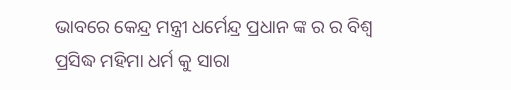ଭାବରେ କେନ୍ଦ୍ର ମନ୍ତ୍ରୀ ଧର୍ମେନ୍ଦ୍ର ପ୍ରଧାନ ଙ୍କ ର ର ବିଶ୍ଵ ପ୍ରସିଦ୍ଧ ମହିମା ଧର୍ମ କୁ ସାରା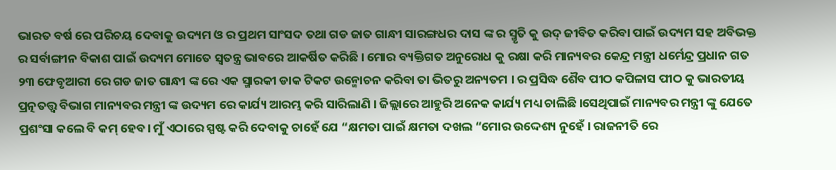ଭାରତ ବର୍ଷ ରେ ପରିଚୟ ଦେବାକୁ ଉଦ୍ୟମ ଓ ର ପ୍ରଥମ ସାଂସଦ ତଥା ଗଡ ଜାତ ଗାନ୍ଧୀ ସାରଙ୍ଗଧର ଦାସ ଙ୍କ ର ସ୍ମୃତି କୁ ଉଦ୍ ଜୀବିତ କରିବା ପାଇଁ ଉଦ୍ୟମ ସହ ଅବିଭକ୍ତ ର ସର୍ବାଙ୍ଗୀନ ବିକାଶ ପାଇଁ ଉଦ୍ୟମ ମୋତେ ସ୍ଵତନ୍ତ୍ର ଭାବରେ ଆକର୍ଷିତ କରିଛି । ମୋର ବ୍ୟକ୍ତିଗତ ଅନୁରୋଧ କୁ ରକ୍ଷା କରି ମାନ୍ୟବର କେନ୍ଦ୍ର ମନ୍ତ୍ରୀ ଧର୍ମେନ୍ଦ୍ର ପ୍ରଧାନ ଗତ ୨୩ ଫେବୃଆରୀ ରେ ଗଡ ଜାତ ଗାନ୍ଧୀ ଙ୍କ ରେ ଏକ ସ୍ମାରକୀ ଡାକ ଟିକଟ ଉନ୍ମୋଚନ କରିବା ତା ଭିତରୁ ଅନ୍ୟତମ । ର ପ୍ରସିଦ୍ଧ ଶୈବ ପୀଠ କପିଳାସ ପୀଠ କୁ ଭାରତୀୟ ପ୍ରତ୍ନତତ୍ତ୍ଵ ବିଭାଗ ମାନ୍ୟବର ମନ୍ତ୍ରୀ ଙ୍କ ଉଦ୍ୟମ ରେ କାର୍ଯ୍ୟ ଆରମ୍ଭ କରି ସାରିଲାଣି । ଜିଲ୍ଲାରେ ଆହୁରି ଅନେକ କାର୍ଯ୍ୟ ମଧ୍ୟ ଚାଲିଛି ।ସେଥିପାଇଁ ମାନ୍ୟବର ମନ୍ତ୍ରୀ ଙ୍କୁ ଯେତେ ପ୍ରଶଂସା କଲେ ବି କମ୍ ହେବ। ମୁଁ ଏଠାରେ ସ୍ପଷ୍ଟ କରି ଦେବାକୁ ଚାହେଁ ଯେ “କ୍ଷମତା ପାଇଁ କ୍ଷମତା ଦଖଲ “ମୋର ଉଦ୍ଦେଶ୍ୟ ନୁହେଁ । ରାଜନୀତି ରେ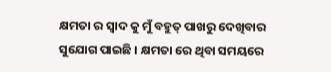କ୍ଷମତା ର ସ୍ଵାଦ କୁ ମୁଁ ବହୁତ୍ ପାଖରୁ ଦେଖିବାର ସୁଯୋଗ ପାଇଛି । କ୍ଷମତା ରେ ଥିବା ସମୟରେ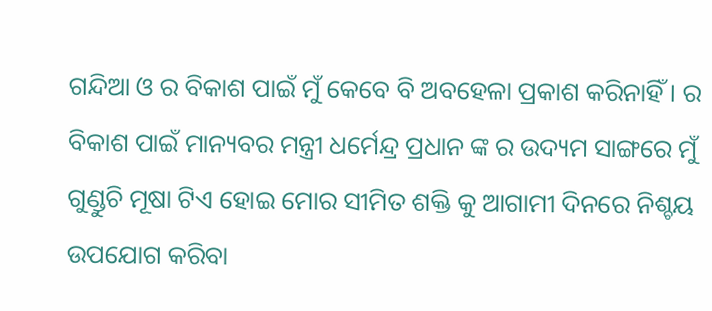ଗନ୍ଦିଆ ଓ ର ବିକାଶ ପାଇଁ ମୁଁ କେବେ ବି ଅବହେଳା ପ୍ରକାଶ କରିନାହିଁ । ର ବିକାଶ ପାଇଁ ମାନ୍ୟବର ମନ୍ତ୍ରୀ ଧର୍ମେନ୍ଦ୍ର ପ୍ରଧାନ ଙ୍କ ର ଉଦ୍ୟମ ସାଙ୍ଗରେ ମୁଁ ଗୁଣ୍ଡୁଚି ମୂଷା ଟିଏ ହୋଇ ମୋର ସୀମିତ ଶକ୍ତି କୁ ଆଗାମୀ ଦିନରେ ନିଶ୍ଚୟ ଉପଯୋଗ କରିବା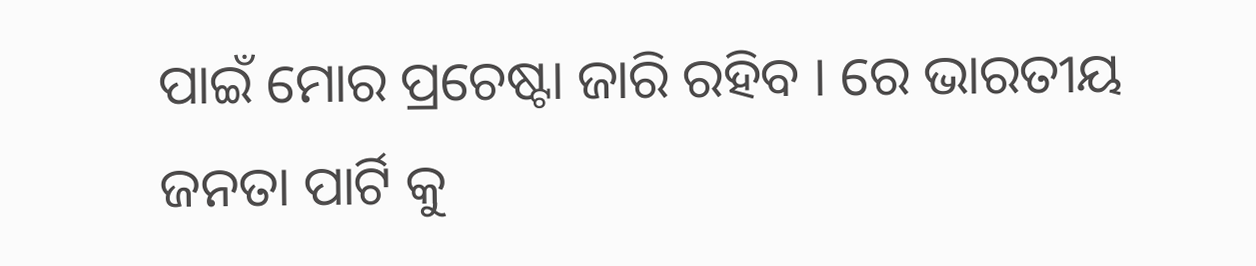ପାଇଁ ମୋର ପ୍ରଚେଷ୍ଟା ଜାରି ରହିବ । ରେ ଭାରତୀୟ ଜନତା ପାର୍ଟି କୁ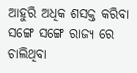ଆହୁରି ଅଧିକ ଶସକ୍ତ କରିବା ସଙ୍ଗେ ସଙ୍ଗେ ରାଜ୍ୟ ରେ ଚାଲିଥିବା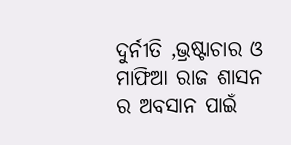ଦୁର୍ନୀତି ,ଭ୍ରଷ୍ଟାଚାର ଓ ମାଫିଆ ରାଜ ଶାସନ ର ଅବସାନ ପାଇଁ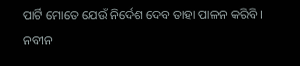ପାର୍ଟି ମୋତେ ଯେଉଁ ନିର୍ଦେଶ ଦେବ ତାହା ପାଳନ କରିବି ।
ନବୀନ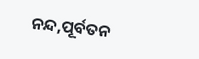ନନ୍ଦ,ପୂର୍ବତନ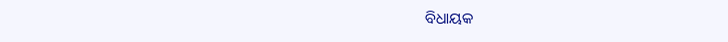ବିଧାୟକ